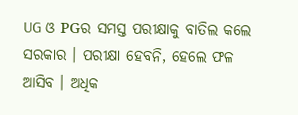UG ଓ PGର ସମସ୍ତ ପରୀକ୍ଷାକୁ ବାତିଲ କଲେ ସରକାର । ପରୀକ୍ଷା ହେବନି, ହେଲେ ଫଳ ଆସିବ । ଅଧିକ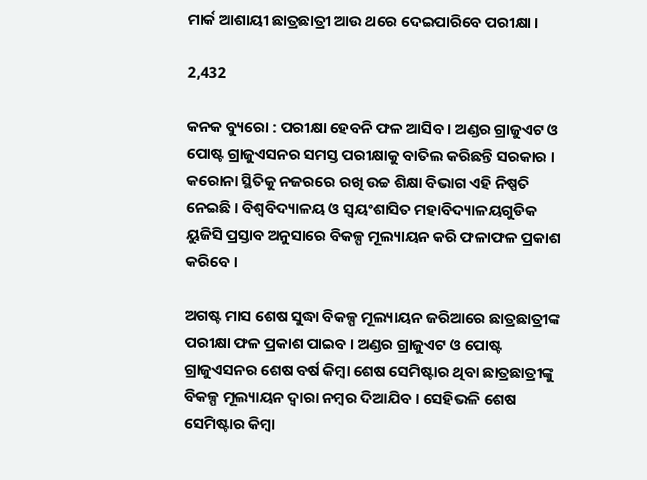ମାର୍କ ଆଶାୟୀ ଛାତ୍ରଛାତ୍ରୀ ଆଉ ଥରେ ଦେଇପାରିବେ ପରୀକ୍ଷା ।

2,432

କନକ ବ୍ୟୁରୋ : ପରୀକ୍ଷା ହେବନି ଫଳ ଆସିବ । ଅଣ୍ଡର ଗ୍ରାଜୁଏଟ ଓ ପୋଷ୍ଟ ଗ୍ରାଜୁଏସନର ସମସ୍ତ ପରୀକ୍ଷାକୁ ବାତିଲ କରିଛନ୍ତି ସରକାର । କରୋନା ସ୍ଥିତିକୁ ନଜରରେ ରଖି ଉଚ୍ଚ ଶିକ୍ଷା ବିଭାଗ ଏହି ନିଷ୍ପତି ନେଇଛି । ବିଶ୍ୱବିଦ୍ୟାଳୟ ଓ ସ୍ୱୟଂଶାସିତ ମହାବିଦ୍ୟାଳୟଗୁଡିକ ୟୁଜିସି ପ୍ରସ୍ତାବ ଅନୁସାରେ ବିକଳ୍ପ ମୂଲ୍ୟାୟନ କରି ଫଳାଫଳ ପ୍ରକାଶ କରିବେ ।

ଅଗଷ୍ଟ ମାସ ଶେଷ ସୁଦ୍ଧା ବିକଳ୍ପ ମୂଲ୍ୟାୟନ ଜରିଆରେ ଛାତ୍ରଛାତ୍ରୀଙ୍କ ପରୀକ୍ଷା ଫଳ ପ୍ରକାଶ ପାଇବ । ଅଣ୍ଡର ଗ୍ରାଜୁଏଟ ଓ ପୋଷ୍ଟ ଗ୍ରାଜୁଏସନର ଶେଷ ବର୍ଷ କିମ୍ବା ଶେଷ ସେମିଷ୍ଟାର ଥିବା ଛାତ୍ରଛାତ୍ରୀଙ୍କୁ ବିକଳ୍ପ ମୂଲ୍ୟାୟନ ଦ୍ୱାରା ନମ୍ବର ଦିଆଯିବ । ସେହିଭଳି ଶେଷ ସେମିଷ୍ଟାର କିମ୍ବା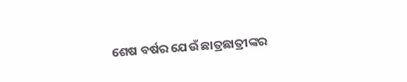ଶେଷ ବର୍ଷର ଯେଉଁ ଛାତ୍ରଛାତ୍ରୀଙ୍କର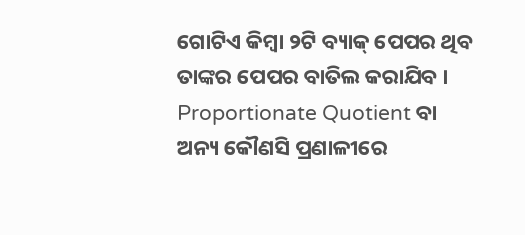ଗୋଟିଏ କିମ୍ବା ୨ଟି ବ୍ୟାକ୍ ପେପର ଥିବ ତାଙ୍କର ପେପର ବାତିଲ କରାଯିବ । Proportionate Quotient ବା ଅନ୍ୟ କୌଣସି ପ୍ରଣାଳୀରେ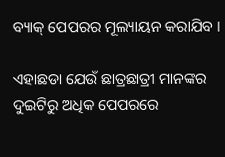ବ୍ୟାକ୍ ପେପରର ମୂଲ୍ୟାୟନ କରାଯିବ ।

ଏହାଛଡା ଯେଉଁ ଛାତ୍ରଛାତ୍ରୀ ମାନଙ୍କର ଦୁଇଟିରୁ ଅଧିକ ପେପରରେ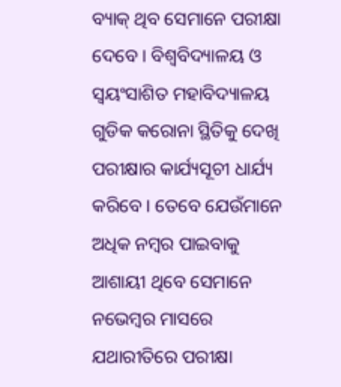ବ୍ୟାକ୍ ଥିବ ସେମାନେ ପରୀକ୍ଷା ଦେବେ । ବିଶ୍ୱବିଦ୍ୟାଳୟ ଓ ସ୍ୱୟଂସାଶିତ ମହାବିଦ୍ୟାଳୟ ଗୁଡିକ କରୋନା ସ୍ଥିତିକୁ ଦେଖି ପରୀକ୍ଷାର କାର୍ଯ୍ୟସୂଚୀ ଧାର୍ଯ୍ୟ କରିବେ । ତେବେ ଯେଉଁମାନେ ଅଧିକ ନମ୍ବର ପାଇବାକୁ ଆଶାୟୀ ଥିବେ ସେମାନେ ନଭେମ୍ବର ମାସରେ ଯଥାରୀତିରେ ପରୀକ୍ଷା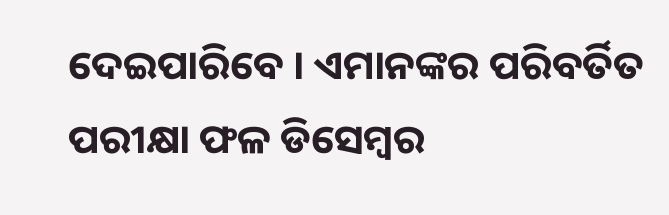ଦେଇପାରିବେ । ଏମାନଙ୍କର ପରିବର୍ତିତ ପରୀକ୍ଷା ଫଳ ଡିସେମ୍ବର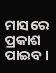ମାସରେ ପ୍ରକାଶ ପାଇବ ।